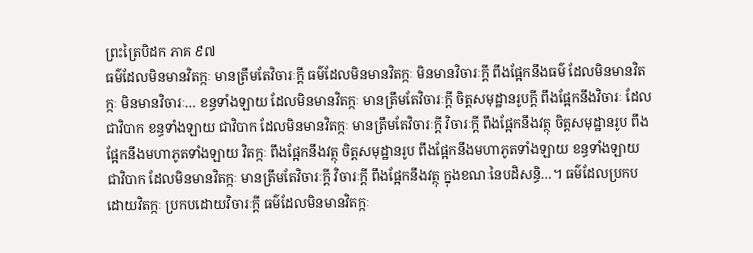ព្រះត្រៃបិដក ភាគ ៩៧
ធម៌ដែលមិនមានវិតក្កៈ មានត្រឹមតែវិចារៈក្តី ធម៌ដែលមិនមានវិតក្កៈ មិនមានវិចារៈក្តី ពឹងផ្អែកនឹងធម៌ ដែលមិនមានវិតក្កៈ មិនមានវិចារៈ… ខន្ធទាំងឡាយ ដែលមិនមានវិតក្កៈ មានត្រឹមតែវិចារៈក្តី ចិត្តសមុដ្ឋានរូបក្តី ពឹងផ្អែកនឹងវិចារៈ ដែលជាវិបាក ខន្ធទាំងឡាយ ជាវិបាក ដែលមិនមានវិតក្កៈ មានត្រឹមតែវិចារៈក្តី វិចារៈក្តី ពឹងផ្អែកនឹងវត្ថុ ចិត្តសមុដ្ឋានរូប ពឹងផ្អែកនឹងមហាភូតទាំងឡាយ វិតក្កៈ ពឹងផ្អែកនឹងវត្ថុ ចិត្តសមុដ្ឋានរូប ពឹងផ្អែកនឹងមហាភូតទាំងឡាយ ខន្ធទាំងឡាយ ជាវិបាក ដែលមិនមានវិតក្កៈ មានត្រឹមតែវិចារៈក្តី វិចារៈក្តី ពឹងផ្អែកនឹងវត្ថុ ក្នុងខណៈនៃបដិសន្ធិ…។ ធម៌ដែលប្រកបដោយវិតក្កៈ ប្រកបដោយវិចារៈក្តី ធម៌ដែលមិនមានវិតក្កៈ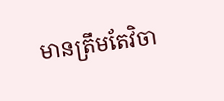មានត្រឹមតែវិចា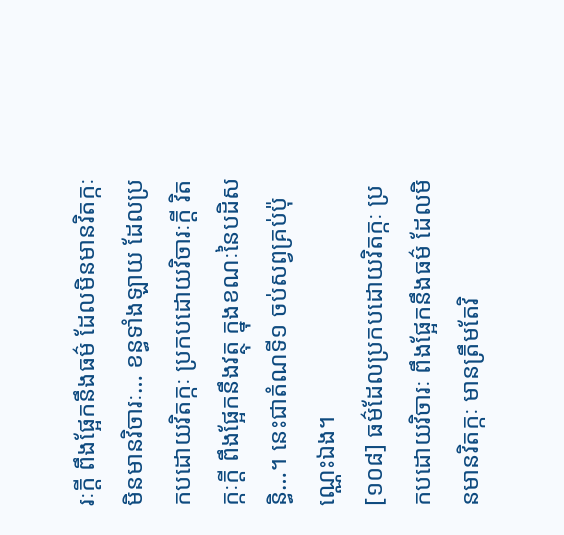រៈក្តី ពឹងផ្អែកនឹងធម៌ ដែលមិនមានវិតក្កៈ មិនមានវិចារៈ… ខន្ធទាំងឡាយ ដែលប្រកបដោយវិតក្កៈ ប្រកបដោយវិចារៈក្តី វិតក្កៈក្តី ពឹងផ្អែកនឹងវត្ថុ ក្នុងខណៈនៃបដិសន្ធិ…។ នេះជាតំណទី១ ចប់សព្វគ្រប់ប៉ុណ្ណេះឯង។
[១០៨] ធម៌ដែលប្រកបដោយវិតក្កៈ ប្រកបដោយវិចារៈ ពឹងផ្អែកនឹងធម៌ ដែលមិនមានវិតក្កៈ មានត្រឹមតែវិ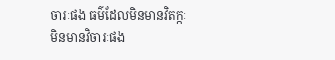ចារៈផង ធម៌ដែលមិនមានវិតក្កៈ មិនមានវិចារៈផង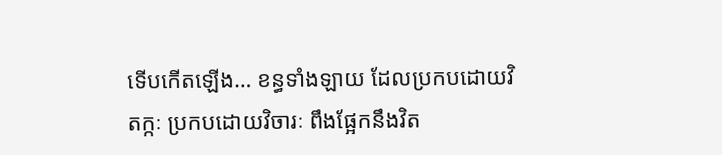ទើបកើតឡើង… ខន្ធទាំងឡាយ ដែលប្រកបដោយវិតក្កៈ ប្រកបដោយវិចារៈ ពឹងផ្អែកនឹងវិត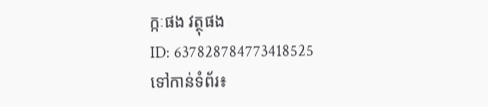ក្កៈផង វត្ថុផង
ID: 637828784773418525
ទៅកាន់ទំព័រ៖